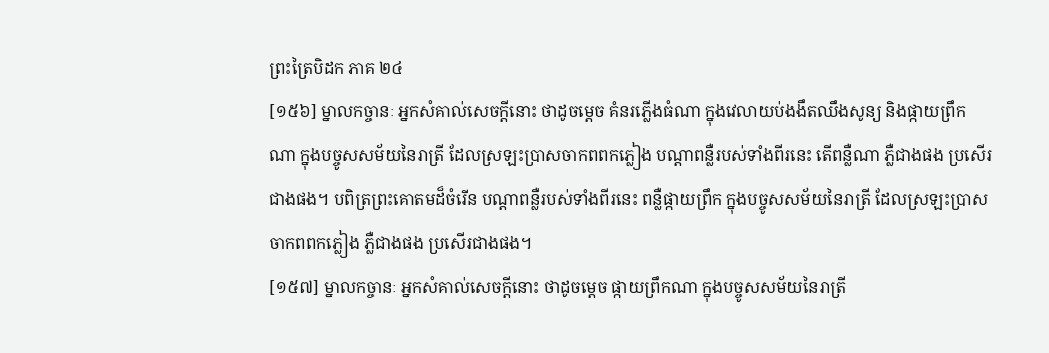ព្រះត្រៃបិដក ភាគ ២៤
[១៥៦] ម្នាលកច្ចានៈ អ្នកសំគាល់សេចក្តីនោះ ថាដូចម្តេច គំនរភ្លើងធំណា ក្នុងវេលាយប់ងងឹតឈឹងសូន្យ និងផ្កាយព្រឹកណា ក្នុងបច្ចូសសម័យនៃរាត្រី ដែលស្រឡះប្រាសចាកពពកភ្លៀង បណ្តាពន្លឺរបស់ទាំងពីរនេះ តើពន្លឺណា ភ្លឺជាងផង ប្រសើរជាងផង។ បពិត្រព្រះគោតមដ៏ចំរើន បណ្តាពន្លឺរបស់ទាំងពីរនេះ ពន្លឺផ្កាយព្រឹក ក្នុងបច្ចូសសម័យនៃរាត្រី ដែលស្រឡះប្រាសចាកពពកភ្លៀង ភ្លឺជាងផង ប្រសើរជាងផង។
[១៥៧] ម្នាលកច្ចានៈ អ្នកសំគាល់សេចក្តីនោះ ថាដូចម្តេច ផ្កាយព្រឹកណា ក្នុងបច្ចូសសម័យនៃរាត្រី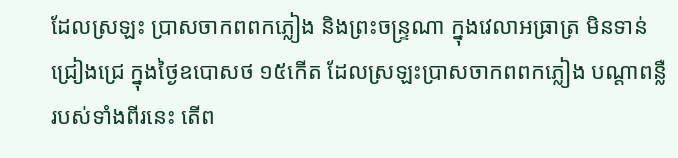ដែលស្រឡះ ប្រាសចាកពពកភ្លៀង និងព្រះចន្ទ្រណា ក្នុងវេលាអធ្រាត្រ មិនទាន់ជ្រៀងជ្រេ ក្នុងថ្ងៃឧបោសថ ១៥កើត ដែលស្រឡះប្រាសចាកពពកភ្លៀង បណ្តាពន្លឺរបស់ទាំងពីរនេះ តើព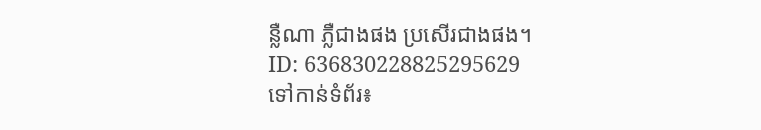ន្លឺណា ភ្លឺជាងផង ប្រសើរជាងផង។
ID: 636830228825295629
ទៅកាន់ទំព័រ៖